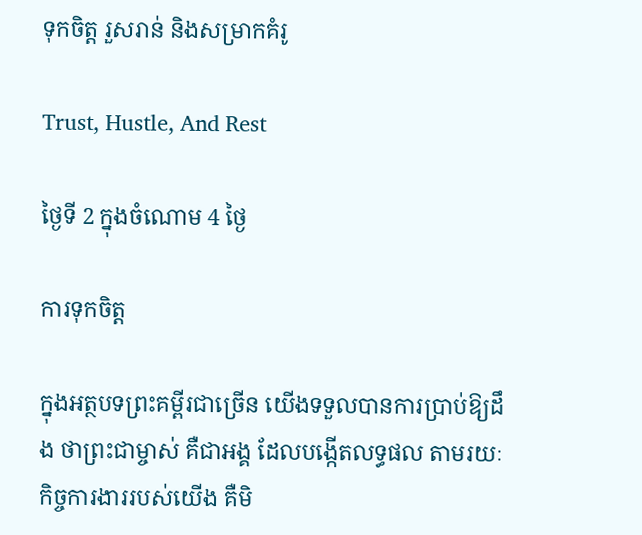ទុកចិត្ដ រួសរាន់ និងសម្រាកគំរូ

Trust, Hustle, And Rest

ថ្ងៃទី 2 ក្នុងចំណោម 4 ថ្ងៃ

ការទុកចិត្ដ

ក្នុងអត្ថបទព្រះគម្ពីរជាច្រើន យើងទទួលបានការប្រាប់ឱ្យដឹង ថាព្រះជាម្ចាស់ គឺជាអង្គ ដែលបង្កើតលទ្ធផល តាមរយៈកិច្ចការងាររបស់យើង គឺមិ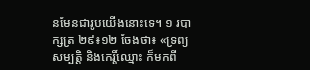នមែនជារូបយើងនោះទេ។ ១ របាក្សត្រ ២៩៖១២ ចែងថា៖ «ទ្រព្យសម្បត្តិ និងកេរ្តិ៍ឈ្មោះ ក៏មកពី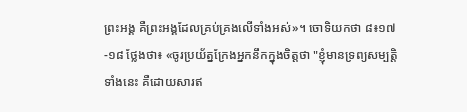ព្រះអង្គ គឺព្រះអង្គដែលគ្រប់គ្រងលើទាំងអស់»។ ចោទិយកថា ៨៖១៧-១៨ ថ្លែងថា៖ «ចូរប្រយ័ត្នក្រែងអ្នកនឹកក្នុងចិត្ដថា "ខ្ញុំមានទ្រព្យសម្បត្តិទាំងនេះ គឺដោយសារឥ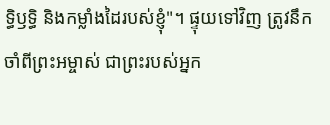ទ្ធិឫទ្ធិ និងកម្លាំងដៃរបស់ខ្ញុំ"។ ផ្ទុយទៅវិញ ត្រូវនឹកចាំពីព្រះអម្ចាស់ ជាព្រះរបស់អ្នក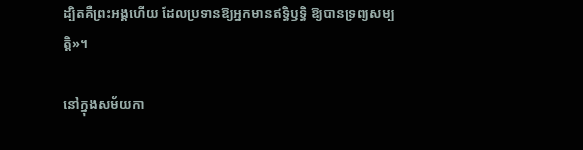ដ្បិតគឺព្រះអង្គហើយ ដែលប្រទានឱ្យអ្នកមានឥទ្ធិឫទ្ធិ ឱ្យបានទ្រព្យសម្បត្តិ»។

នៅក្នុងសម័យកា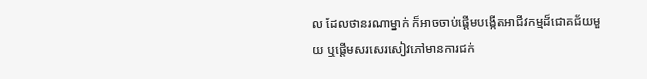ល ដែលថានរណាម្នាក់ ក៏អាចចាប់ផ្ដើមបង្កើតអាជីវកម្មដ៏ជោគជ័យមួយ ឬផ្ដើមសរសេរសៀវភៅមានការជក់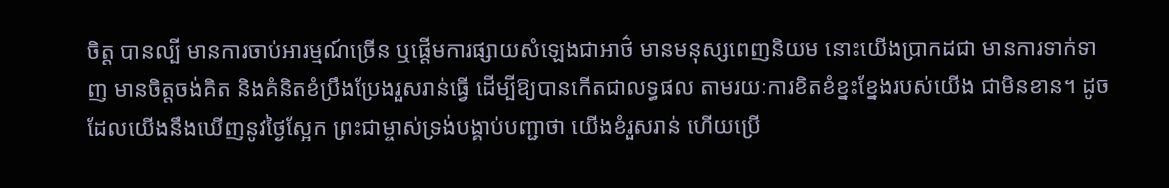ចិត្ដ បានល្បី មានការចាប់អារម្មណ៍ច្រើន ឬផ្ដើមការផ្សាយសំឡេងជាអាថ៌ មានមនុស្សពេញនិយម នោះយើងប្រាកដជា មានការទាក់ទាញ មានចិត្ដចង់គិត និងគំនិតខំប្រឹងប្រែងរួសរាន់ធ្វើ ដើម្បីឱ្យបានកើតជាលទ្ធផល តាមរយៈការខិតខំខ្នះខ្នែងរបស់យើង ជាមិនខាន។ ដូចដែលយើងនឹងឃើញនូវថ្ងៃស្អែក ព្រះជាម្ចាស់ទ្រង់បង្គាប់បញ្ជាថា យើងខំរួសរាន់ ហើយប្រើ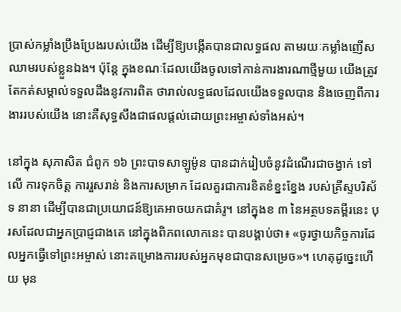ប្រាស់កម្លាំងប្រឹងប្រែងរបស់យើង ដើម្បីឱ្យបង្កើតបានជាលទ្ធផល តាមរយៈកម្លាំងញើសឈាមរបស់ខ្លួនឯង។ ប៉ុន្តែ ក្នុងខណៈដែលយើងចូលទៅកាន់ការងារណាថ្មីមួយ យើងត្រូវតែកត់សម្គាល់ទទួលដឹងនូវការពិត ថារាល់លទ្ធផលដែលយើងទទួលបាន និងចេញពីការងាររបស់យើង នោះគឺសុទ្ធសឹងជាផលផ្ដល់ដោយព្រះអម្ចាស់ទាំងអស់។

នៅក្នុង សុភាសិត ជំពូក ១៦ ព្រះបាទសាឡូម៉ូន បានដាក់រៀបចំនូវដំណើរជាចង្វាក់ ទៅលើ ការទុកចិត្ដ ការរួសរាន់ និងការសម្រាក ដែលគួរជាការខិតខំខ្នះខ្នែង របស់គ្រីស្ទបរិស័ទ នានា ដើម្បីបានជាប្រយោជន៍ឱ្យគេអាចយកជាគំរូ។ នៅក្នុងខ ៣ នៃអត្ថបទគម្ពីរនេះ បុរសដែលជាអ្នកប្រាជ្ញជាងគេ នៅក្នុងពិភពលោកនេះ បានបង្គាប់ថា៖ «ចូរថ្វាយកិច្ចការដែលអ្នកធ្វើទៅព្រះអម្ចាស់ នោះគម្រោងការរបស់អ្នកមុខជាបានសម្រេច»។ ហេតុដូច្នេះហើយ មុន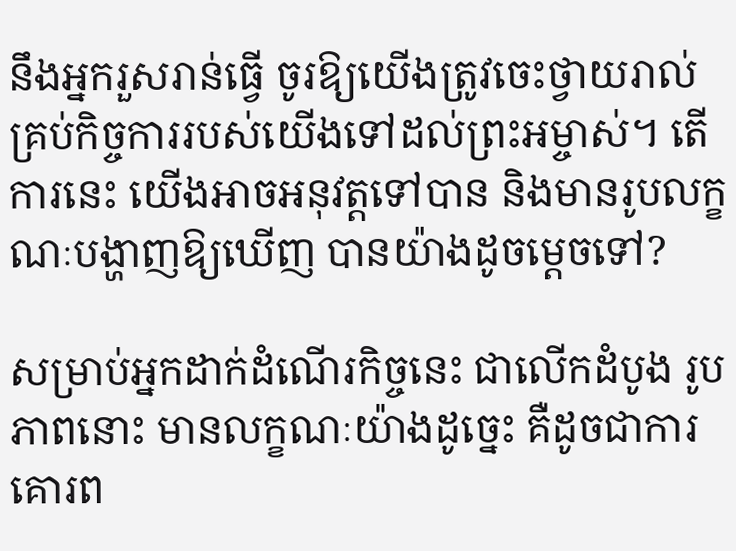នឹងអ្នករួសរាន់ធ្វើ ចូរឱ្យយើងត្រូវចេះថ្វាយរាល់គ្រប់កិច្ចការរបស់យើងទៅដល់ព្រះអម្ចាស់។ តើការនេះ យើងអាចអនុវត្ដទៅបាន និងមានរូបលក្ខណៈបង្ហាញឱ្យឃើញ បានយ៉ាងដូចម្ដេចទៅ?

សម្រាប់អ្នកដាក់ដំណើរកិច្ចនេះ ជាលើកដំបូង រូបភាពនោះ មានលក្ខណៈយ៉ាងដូច្នេះ គឺដូចជាការគោរព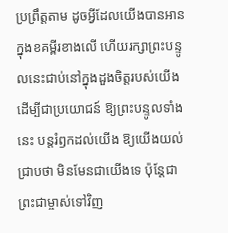ប្រព្រឹត្ដតាម ដូចអ្វីដែលយើងបានអានក្នុងខគម្ពីរខាងលើ ហើយរក្សាព្រះបន្ទូលនេះជាប់នៅក្នុងដួងចិត្ដរបស់យើង ដើម្បីជាប្រយោជន៍ ឱ្យព្រះបន្ទូលទាំងនេះ បន្តរំឭកដល់យើង ឱ្យយើងយល់ជ្រាបថា មិនមែនជាយើងទេ ប៉ុន្តែជាព្រះជាម្ចាស់ទៅវិញ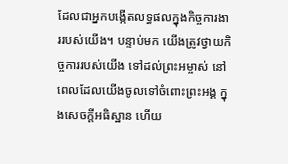ដែលជាអ្នកបង្កើតលទ្ធផលក្នុងកិច្ចការងាររបស់យើង។ បន្ទាប់មក យើងត្រូវថ្វាយកិច្ចការរបស់យើង ទៅដល់ព្រះអម្ចាស់ នៅពេលដែលយើងចូលទៅចំពោះព្រះអង្គ ក្នុងសេចក្ដីអធិស្ឋាន ហើយ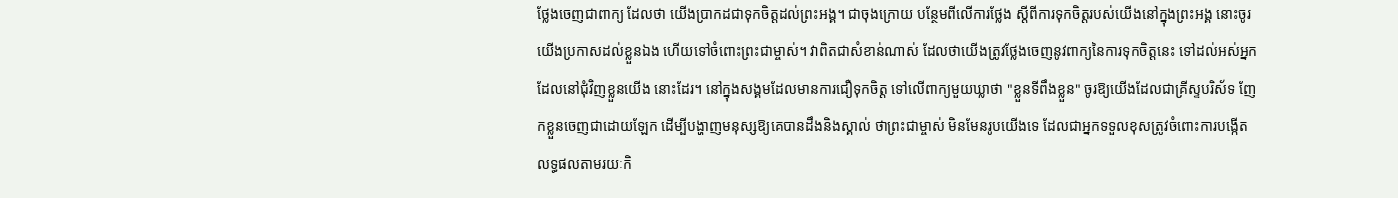ថ្លែងចេញជាពាក្យ ដែលថា យើងប្រាកដជាទុកចិត្ដដល់ព្រះអង្គ។ ជាចុងក្រោយ បន្ថែមពីលើការថ្លែង ស្ដីពីការទុកចិត្ដរបស់យើងនៅក្នុងព្រះអង្គ នោះចូរយើងប្រកាសដល់ខ្លួនឯង ហើយទៅចំពោះព្រះជាម្ចាស់។ វាពិតជាសំខាន់ណាស់ ដែលថាយើងត្រូវថ្លែងចេញនូវពាក្យនៃការទុកចិត្ដនេះ ទៅដល់អស់អ្នកដែលនៅជុំវិញខ្លួនយើង នោះដែរ។ នៅក្នុងសង្គមដែលមានការជឿទុកចិត្ដ ទៅលើពាក្យមួយឃ្លាថា "ខ្លួនទីពឹងខ្លួន" ចូរឱ្យយើងដែលជាគ្រីស្ទបរិស័ទ ញែកខ្លួនចេញជាដោយឡែក ដើម្បីបង្ហាញមនុស្សឱ្យគេបានដឹងនិងស្គាល់ ថាព្រះជាម្ចាស់ មិនមែនរូបយើងទេ ដែលជាអ្នកទទួលខុសត្រូវចំពោះការបង្កើតលទ្ធផលតាមរយៈកិ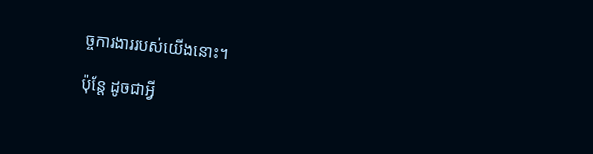ច្ចការងាររបស់យើងនោះ។

ប៉ុន្តែ ដូចជាអ្វី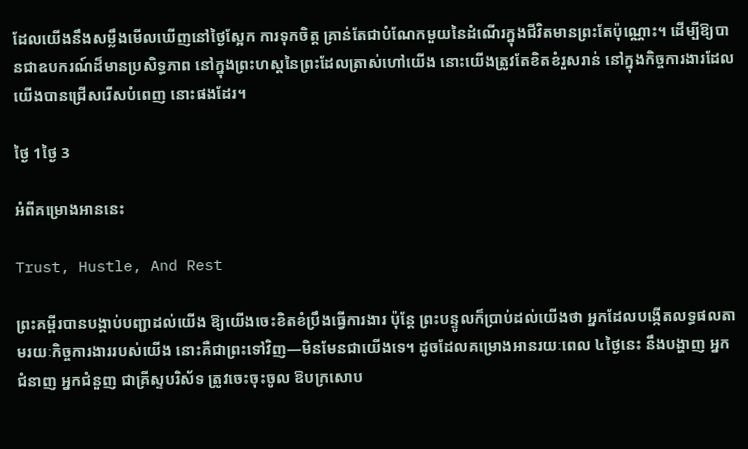ដែលយើងនឹងសម្លឹងមើលឃើញនៅថ្ងៃស្អែក ការទុកចិត្ដ គ្រាន់តែជាបំណែកមួយនៃដំណើរក្នុងជីវិតមានព្រះតែប៉ុណ្ណោះ។ ដើម្បីឱ្យបានជាឧបករណ៍ដ៏មានប្រសិទ្ធភាព នៅក្នុងព្រះហស្ដនៃព្រះដែលត្រាស់ហៅយើង នោះយើងត្រូវតែខិតខំរួសរាន់ នៅក្នុងកិច្ចការងារដែលយើងបានជ្រើសរើសបំពេញ នោះផងដែរ។

ថ្ងៃ 1ថ្ងៃ 3

អំពីគម្រោងអាននេះ

Trust, Hustle, And Rest

ព្រះគម្ពីរបានបង្គាប់បញ្ជាដល់យើង ឱ្យយើងចេះខិតខំប្រឹងធ្វើការងារ ប៉ុន្តែ ព្រះបន្ទូលក៏ប្រាប់ដល់យើងថា អ្នកដែលបង្កើតលទ្ធផលតាមរយៈកិច្ចការងាររបស់យើង នោះគឺជាព្រះទៅវិញ—មិនមែនជាយើងទេ។ ដូចដែលគម្រោងអានរយៈពេល ៤ថ្ងៃនេះ នឹងបង្ហាញ អ្នកជំនាញ អ្នកជំនួញ ជាគ្រីស្ទបរិស័ទ ត្រូវចេះចុះចូល ឱបក្រសោប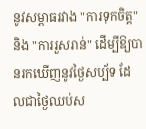នូវសម្ពាធរវាង "ការទុកចិត្ដ" និង "ការរួសរាន់" ដើម្បីឱ្យបានរកឃើញនូវថ្ងៃសប្ប័ទ ដែលជាថ្ងៃឈប់ស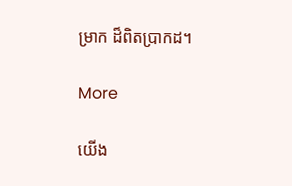ម្រាក ដ៏ពិតប្រាកដ។

More

យើង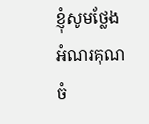ខ្ញុំសូមថ្លែងអំណរគុណចំ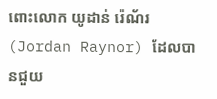ពោះលោក យូដាន់ រ៉េណ័រ (Jordan Raynor) ដែលបានជួយ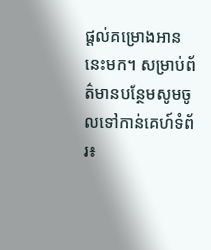ផ្តល់គម្រោងអាននេះមក។ សម្រាប់ព័ត៌មានបន្ថែមសូមចូលទៅកាន់គេហ៍ទំព័រ៖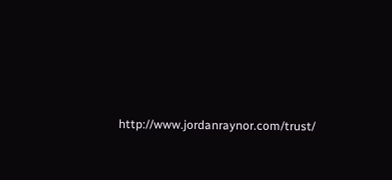http://www.jordanraynor.com/trust/